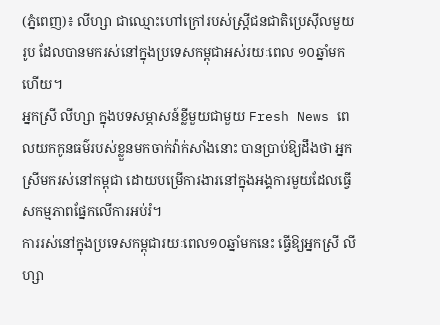(ភ្នំពេញ)៖ លីហ្សា ជាឈ្មោះហៅក្រៅរបស់ស្ត្រីជនជាតិប្រេស៊ីលមួយរូប ដែលបានមករស់នៅក្នុងប្រទេសកម្ពុជាអស់រយៈពេល ១០ឆ្នាំមកហើយ។
អ្នកស្រី លីហ្សា ក្នុងបទសម្ភាសន៍ខ្លីមួយជាមួយ Fresh News ពេលយកកូនធម៌របស់ខ្លួនមកចាក់វ៉ាក់សាំងនោះ បានប្រាប់ឱ្យដឹងថា អ្នកស្រីមករស់នៅកម្ពុជា ដោយបម្រើការងារនៅក្នុងអង្គការមួយដែលធ្វើសកម្មភាពផ្នែកលើការអប់រំ។
ការរស់នៅក្នុងប្រទេសកម្ពុជារយៈពេល១០ឆ្នាំមកនេះ ធ្វើឱ្យអ្នកស្រី លីហ្សា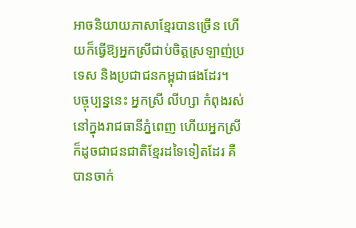អាចនិយាយភាសាខ្មែរបានច្រើន ហើយក៏ធ្វើឱ្យអ្នកស្រីជាប់ចិត្តស្រឡាញ់ប្រទេស និងប្រជាជនកម្ពុជាផងដែរ។
បច្ចុប្បន្ននេះ អ្នកស្រី លីហ្សា កំពុងរស់នៅក្នុងរាជធានីភ្នំពេញ ហើយអ្នកស្រីក៏ដូចជាជនជាតិខ្មែរដទៃទៀតដែរ គឺបានចាក់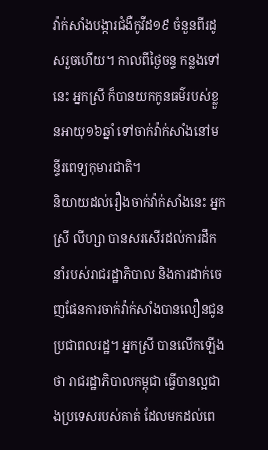វ៉ាក់សាំងបង្ការជំងឺកូវីដ១៩ ចំនួនពីរដូសរួចហើយ។ កាលពីថ្ងៃចន្ទ កន្លងទៅនេះ អ្នកស្រី ក៏បានយកកូនធម៌របស់ខ្លួនអាយុ១៦ឆ្នាំ ទៅចាក់វ៉ាក់សាំងនៅមន្ទីរពេទ្យកុមារជាតិ។
និយាយដល់រឿងចាក់វ៉ាក់សាំងនេះ អ្នកស្រី លីហ្សា បានសរសើរដល់ការដឹកនាំរបស់រាជរដ្ឋាភិបាល និងការដាក់ចេញផែនការចាក់វ៉ាក់សាំងបានលឿនជូនប្រជាពលរដ្ឋ។ អ្នកស្រី បានលើកឡើងថា រាជរដ្ឋាភិបាលកម្ពុជា ធ្វើបានល្អជាងប្រទេសរបស់គាត់ ដែលមកដល់ពេ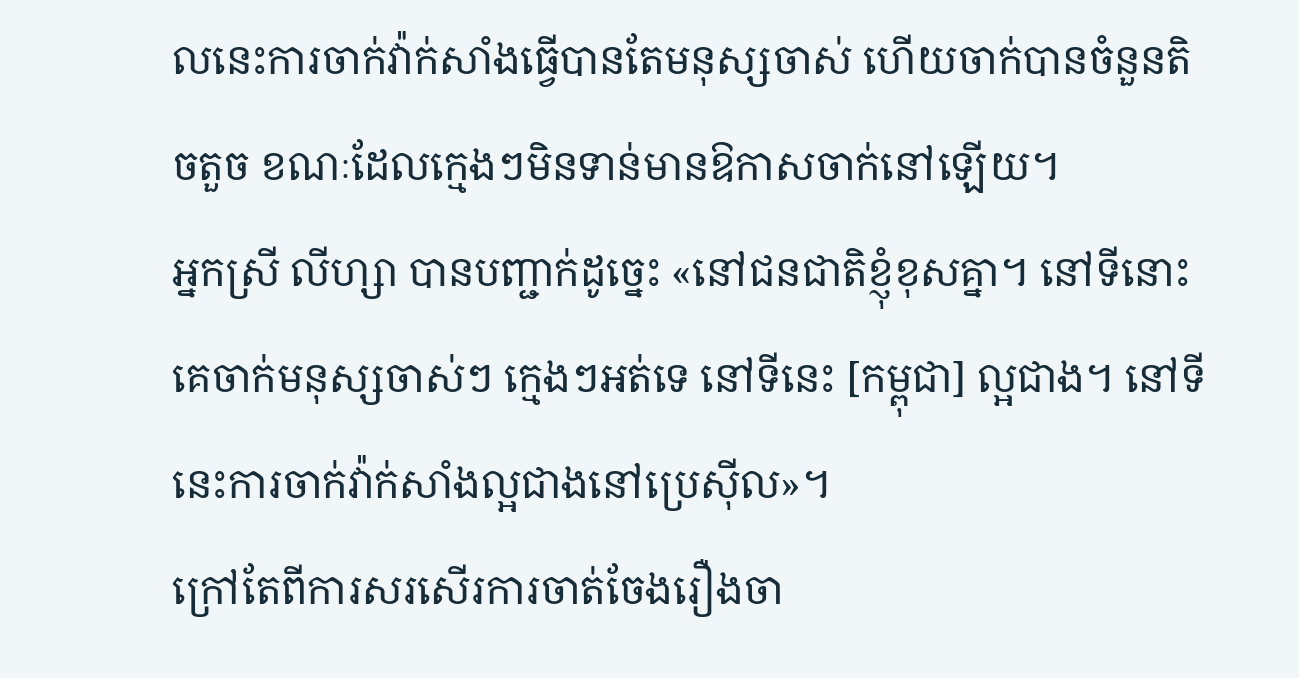លនេះការចាក់វ៉ាក់សាំងធ្វើបានតែមនុស្សចាស់ ហើយចាក់បានចំនួនតិចតួច ខណៈដែលក្មេងៗមិនទាន់មានឱកាសចាក់នៅឡើយ។
អ្នកស្រី លីហ្សា បានបញ្ជាក់ដូច្នេះ «នៅជនជាតិខ្ញុំខុសគ្នា។ នៅទីនោះ គេចាក់មនុស្សចាស់ៗ ក្មេងៗអត់ទេ នៅទីនេះ [កម្ពុជា] ល្អជាង។ នៅទីនេះការចាក់វ៉ាក់សាំងល្អជាងនៅប្រេស៊ីល»។
ក្រៅតែពីការសរសើរការចាត់ចែងរឿងចា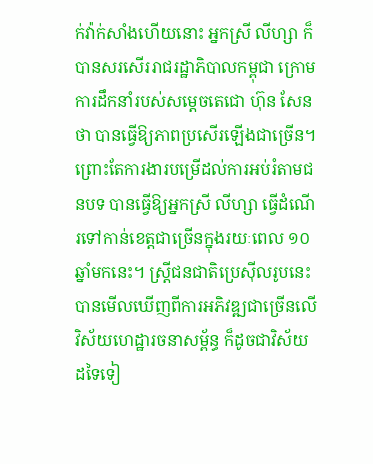ក់វ៉ាក់សាំងហើយនោះ អ្នកស្រី លីហ្សា ក៏បានសរសើររាជរដ្ឋាភិបាលកម្ពុជា ក្រោមការដឹកនាំរបស់សម្តេចតេជោ ហ៊ុន សែន ថា បានធ្វើឱ្យភាពប្រសើរឡើងជាច្រើន។
ព្រោះតែការងារបម្រើដល់ការអប់រំតាមជនបទ បានធ្វើឱ្យអ្នកស្រី លីហ្សា ធ្វើដំណើរទៅកាន់ខេត្តជាច្រើនក្នុងរយៈពេល ១០ឆ្នាំមកនេះ។ ស្ត្រីជនជាតិប្រេស៊ីលរូបនេះ បានមើលឃើញពីការអភិវឌ្ឍជាច្រើនលើវិស័យហេដ្ឋារចនាសម្ព័ន្ធ ក៏ដូចជាវិស័យដទៃទៀ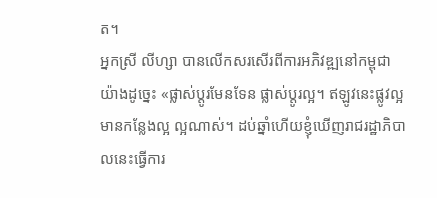ត។
អ្នកស្រី លីហ្សា បានលើកសរសើរពីការអភិវឌ្ឍនៅកម្ពុជាយ៉ាងដូច្នេះ «ផ្លាស់ប្តូរមែនទែន ផ្លាស់ប្តូរល្អ។ ឥឡូវនេះផ្លូវល្អ មានកន្លែងល្អ ល្អណាស់។ ដប់ឆ្នាំហើយខ្ញុំឃើញរាជរដ្ឋាភិបាលនេះធ្វើការ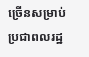ច្រើនសម្រាប់ប្រជាពលរដ្ឋ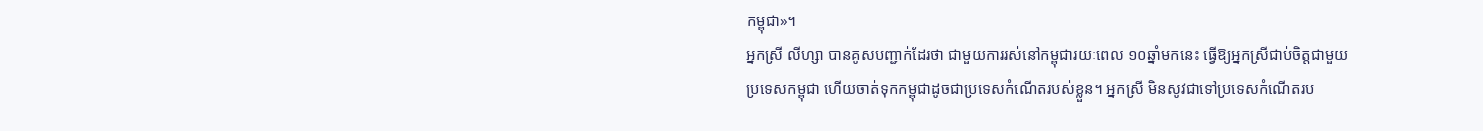កម្ពុជា»។
អ្នកស្រី លីហ្សា បានគូសបញ្ជាក់ដែរថា ជាមួយការរស់នៅកម្ពុជារយៈពេល ១០ឆ្នាំមកនេះ ធ្វើឱ្យអ្នកស្រីជាប់ចិត្តជាមួយប្រទេសកម្ពុជា ហើយចាត់ទុកកម្ពុជាដូចជាប្រទេសកំណើតរបស់ខ្លួន។ អ្នកស្រី មិនសូវជាទៅប្រទេសកំណើតរប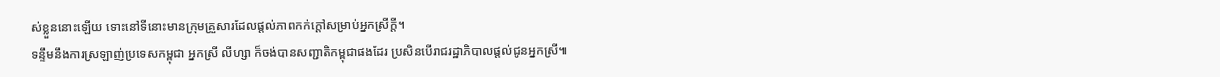ស់ខ្លួននោះឡើយ ទោះនៅទីនោះមានក្រុមគ្រួសារដែលផ្តល់ភាពកក់ក្តៅសម្រាប់អ្នកស្រីក្តី។
ទន្ទឹមនឹងការស្រឡាញ់ប្រទេសកម្ពុជា អ្នកស្រី លីហ្សា ក៏ចង់បានសញ្ជាតិកម្ពុជាផងដែរ ប្រសិនបើរាជរដ្ឋាភិបាលផ្តល់ជូនអ្នកស្រី៕